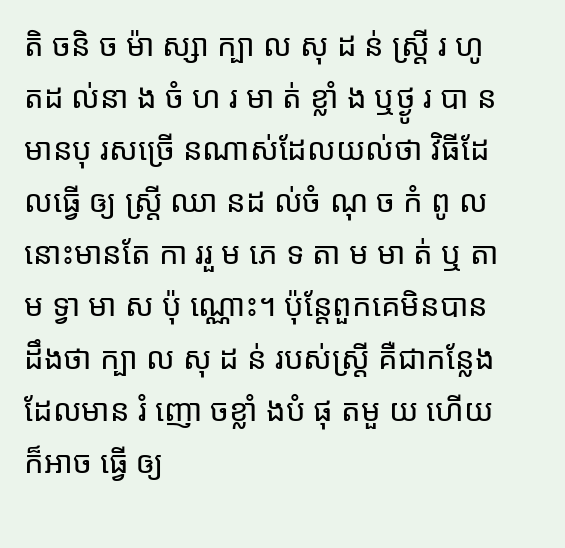តិ ចនិ ច ម៉ា ស្សា ក្បា ល សុ ដ ន់ ស្រ្តី រ ហូ តដ ល់នា ង ចំ ហ រ មា ត់ ខ្លាំ ង ឬថ្ងូ រ បា ន
មានបុ រសច្រើ នណាស់ដែលយល់ថា វិធីដែលធ្វើ ឲ្យ ស្រ្តី ឈា នដ ល់ចំ ណុ ច កំ ពូ ល នោះមានតែ កា ររួ ម ភេ ទ តា ម មា ត់ ឬ តា ម ទ្វា មា ស ប៉ុ ណ្ណោះ។ ប៉ុន្តែពួកគេមិនបានដឹងថា ក្បា ល សុ ដ ន់ របស់ស្រ្តី គឺជាកន្លែងដែលមាន រំ ញោ ចខ្លាំ ងបំ ផុ តមួ យ ហើយក៏អាច ធ្វើ ឲ្យ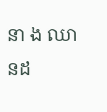នា ង ឈា នដ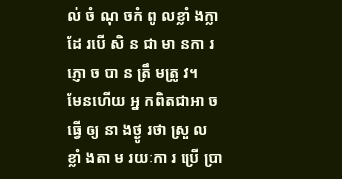ល់ ចំ ណុ ចកំ ពូ លខ្លាំ ងក្លា ដែ របើ សិ ន ជា មា នកា រភ្ញោ ច បា ន ត្រឹ មត្រូ វ។
មែនហើយ អ្ន កពិតជាអា ចធ្វើ ឲ្យ នា ងថ្ងូ រថា ស្រួ ល ខ្លាំ ងតា ម រយៈកា រ ប្រើ ប្រា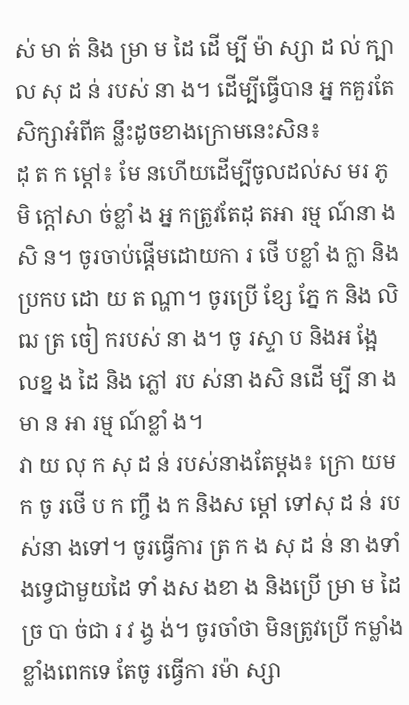ស់ មា ត់ និង ម្រា ម ដៃ ដើ ម្បី ម៉ា ស្សា ដ ល់ ក្បា ល សុ ដ ន់ របស់ នា ង។ ដើម្បីធ្វើបាន អ្ន កគួរតែសិក្សាអំពីគ ន្លឹះដូចខាងក្រោមនេះសិន៖
ដុ ត ក ម្តៅ៖ មែ នហើយដើម្បីចូលដល់ស មរ ភូ មិ ក្តៅសា ច់ខ្លាំ ង អ្ន កត្រូវតែដុ តអា រម្ម ណ៍នា ងសិ ន។ ចូរចាប់ផ្តើមដោយកា រ ថើ បខ្លាំ ង ក្លា និងប្រកប ដោ យ ត ណ្ហា។ ចូរប្រើ ខ្សែ ភ្នែ ក និង លិ ឍ ត្រ ចៀ ករបស់ នា ង។ ចូ រស្ទា ប និងអ ង្អែ លខ្ន ង ដៃ និង ភ្លៅ រប ស់នា ងសិ នដើ ម្បី នា ងមា ន អា រម្ម ណ៍ខ្លាំ ង។
វា យ លុ ក សុ ដ ន់ របស់នាងតែម្តង៖ ក្រោ យម ក ចូ រថើ ប ក ញ្ចឹ ង ក និងស ម្តៅ ទៅសុ ដ ន់ របស់នា ងទៅ។ ចូរធ្វើការ ត្រ ក ង សុ ដ ន់ នា ងទាំ ងទ្វេជាមួយដៃ ទាំ ងស ងខា ង និងប្រើ ម្រា ម ដៃ ច្រ បា ច់ជា រ វ ង្វ ង់។ ចូរចាំថា មិនត្រូវប្រើ កម្លាំងខ្លាំងពេកទេ តែចូ រធ្វើកា រម៉ា ស្សា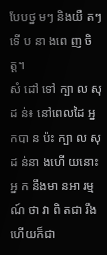បែបថ្ន មៗ និងយឺ តៗទើ ប នា ងពេ ញ ចិ ត្ត។
សំ ដៅ ទៅ ក្បា ល សុ ដ ន់៖ នៅពេលដៃ អ្ន កបា ន ប៉ះ ក្បា ល សុ ដ ន់នា ងហើ យនោះ អ្ន ក នឹងមា នអា រម្ម ណ៍ ថា វា ពិ តជា រឹង ហើយក៏ជា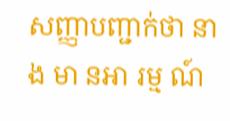សញ្ញាបញ្ជាក់ថា នា ង មា នអា រម្ម ណ៍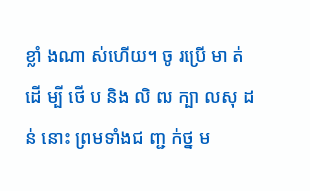ខ្លាំ ងណា ស់ហើយ។ ចូ រប្រើ មា ត់ ដើ ម្បី ថើ ប និង លិ ឍ ក្បា លសុ ដ ន់ នោះ ព្រមទាំងជ ញ្ជ ក់ថ្ន ម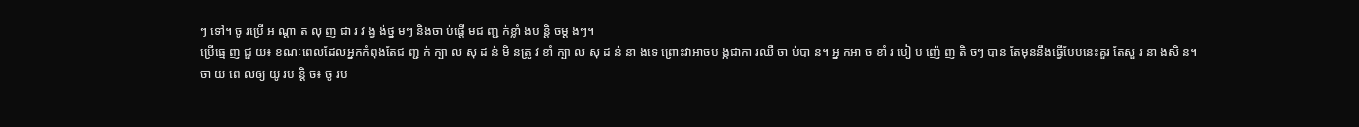ៗ ទៅ។ ចូ រប្រើ អ ណ្តា ត លុ ញ ជា រ វ ង្វ ង់ថ្ន មៗ និងចា ប់ផ្តើ មជ ញ្ជ ក់ខ្លាំ ងប ន្តិ ចម្ត ងៗ។
ប្រើធ្មេ ញ ជួ យ៖ ខណៈពេលដែលអ្នកកំពុងតែជ ញ្ជ ក់ ក្បា ល សុ ដ ន់ មិ នត្រូ វ ខាំ ក្បា ល សុ ដ ន់ នា ងទេ ព្រោះវាអាចប ង្កជាកា រឈឺ ចា ប់បា ន។ អ្ន កអា ច ខាំ រ បៀ ប ញ៉េ ញ តិ ចៗ បាន តែមុននឹងធ្វើបែបនេះគួរ តែសួ រ នា ងសិ ន។
ចា យ ពេ លឲ្យ យូ រប ន្តិ ច៖ ចូ រប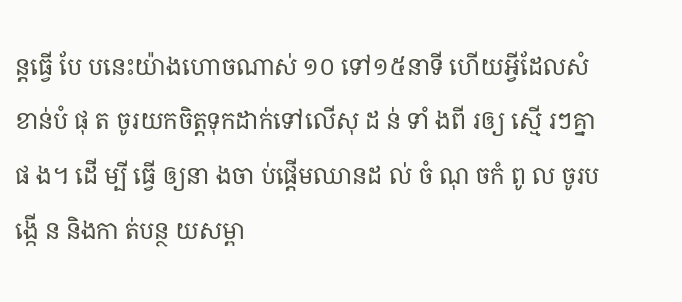ន្តធ្វើ បែ បនេះយ៉ាងហោចណាស់ ១០ ទៅ១៥នាទី ហើយអ្វីដែលសំខាន់បំ ផុ ត ចូរយកចិត្តទុកដាក់ទៅលើសុ ដ ន់ ទាំ ងពី រឲ្យ ស្មើ រៗគ្នា ផ ង។ ដើ ម្បី ធ្វើ ឲ្យនា ងចា ប់ផ្តើមឈានដ ល់ ចំ ណុ ចកំ ពូ ល ចូរប ង្កើ ន និងកា ត់បន្ថ យសម្ពា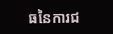ធនៃការជ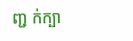ញ្ជ ក់ក្បា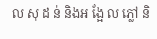ល សុ ដ ន់ និងអ ង្អែ ល ភ្លៅ និ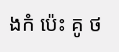ងកំ ប៉េះ គូ ថ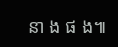នា ង ផ ង៕